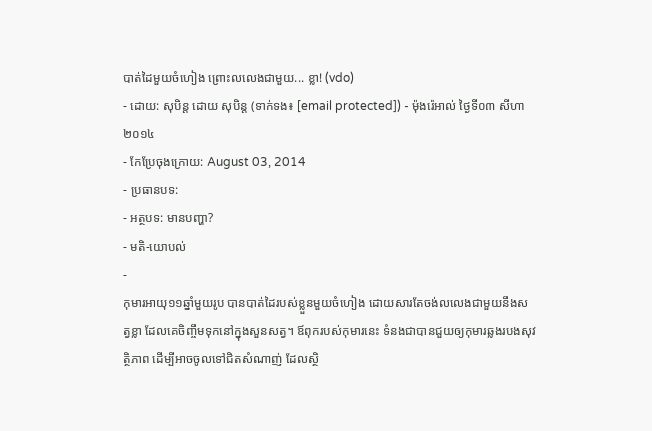បាត់ដៃមួយចំហៀង ព្រោះលលេងជាមួយ... ខ្លា! (vdo)
- ដោយ: សុបិន្ដ ដោយ សុបិន្ត (ទាក់ទង៖ [email protected]) - ម៉ុងរ៉េអាល់ ថ្ងៃទី០៣ សីហា ២០១៤
- កែប្រែចុងក្រោយ: August 03, 2014
- ប្រធានបទ:
- អត្ថបទ: មានបញ្ហា?
- មតិ-យោបល់
-
កុមារអាយុ១១ឆ្នាំមួយរូប បានបាត់ដៃរបស់ខ្លួនមួយចំហៀង ដោយសារតែចង់លលេងជាមួយនឹងសត្វខ្លា ដែលគេចិញ្ចឹមទុកនៅក្នុងសួនសត្វ។ ឪពុករបស់កុមារនេះ ទំនងជាបានជួយឲ្យកុមារឆ្លងរបងសុវត្ថិភាព ដើម្បីអាចចូលទៅជិតសំណាញ់ ដែលស្ថិ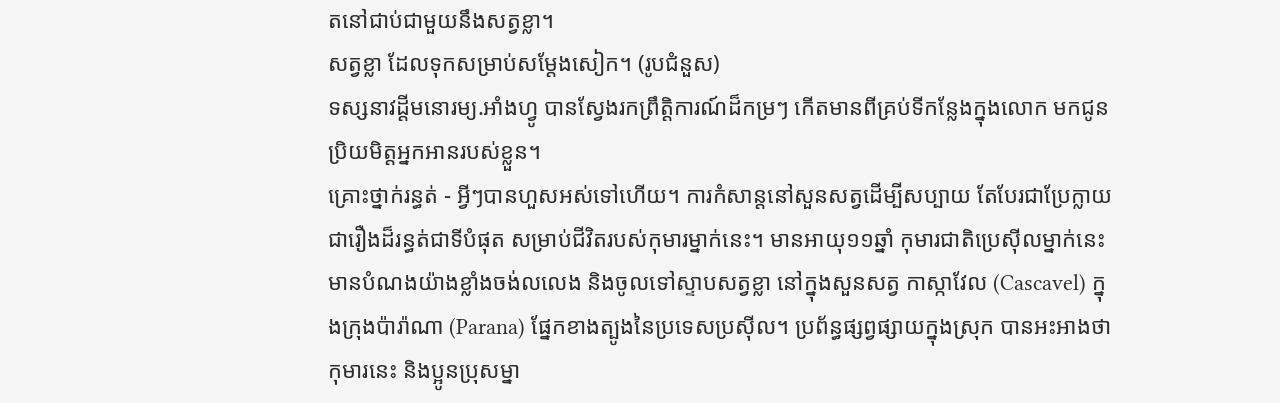តនៅជាប់ជាមួយនឹងសត្វខ្លា។
សត្វខ្លា ដែលទុកសម្រាប់សម្ដែងសៀក។ (រូបជំនួស)
ទស្សនាវដ្ដីមនោរម្យ.អាំងហ្វូ បានស្វែងរកព្រឹត្តិការណ៍ដ៏កម្រៗ កើតមានពីគ្រប់ទីកន្លែងក្នុងលោក មកជូនប្រិយមិត្តអ្នកអានរបស់ខ្លួន។
គ្រោះថ្នាក់រន្ធត់ - អ្វីៗបានហួសអស់ទៅហើយ។ ការកំសាន្ដនៅសួនសត្វដើម្បីសប្បាយ តែបែរជាប្រែក្លាយជារឿងដ៏រន្ធត់ជាទីបំផុត សម្រាប់ជីវិតរបស់កុមារម្នាក់នេះ។ មានអាយុ១១ឆ្នាំ កុមារជាតិប្រេស៊ីលម្នាក់នេះ មានបំណងយ៉ាងខ្លាំងចង់លលេង និងចូលទៅស្ទាបសត្វខ្លា នៅក្នុងសួនសត្វ កាស្កាវែល (Cascavel) ក្នុងក្រុងប៉ារ៉ាណា (Parana) ផ្នែកខាងត្បូងនៃប្រទេសប្រស៊ីល។ ប្រព័ន្ធផ្សព្វផ្សាយក្នុងស្រុក បានអះអាងថា កុមារនេះ និងប្អូនប្រុសម្នា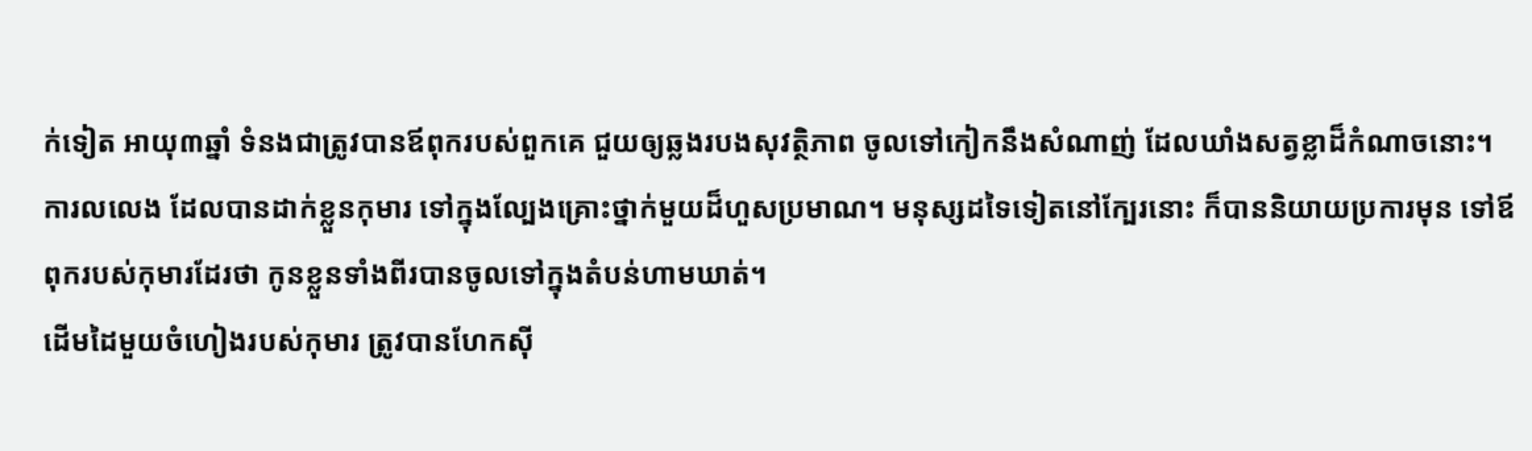ក់ទៀត អាយុ៣ឆ្នាំ ទំនងជាត្រូវបានឪពុករបស់ពួកគេ ជួយឲ្យឆ្លងរបងសុវត្ថិភាព ចូលទៅកៀកនឹងសំណាញ់ ដែលឃាំងសត្វខ្លាដ៏កំណាចនោះ។
ការលលេង ដែលបានដាក់ខ្លួនកុមារ ទៅក្នុងល្បែងគ្រោះថ្នាក់មួយដ៏ហួសប្រមាណ។ មនុស្សដទៃទៀតនៅក្បែរនោះ ក៏បាននិយាយប្រការមុន ទៅឪពុករបស់កុមារដែរថា កូនខ្លួនទាំងពីរបានចូលទៅក្នុងតំបន់ហាមឃាត់។
ដើមដៃមួយចំហៀងរបស់កុមារ ត្រូវបានហែកស៊ី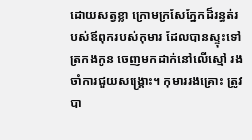ដោយសត្វខ្លា ក្រោមក្រសែភ្នែកដ៏រន្ធត់របស់ឪពុករបស់កុមារ ដែលបានស្ទុះទៅត្រកងកូន ចេញមកដាក់នៅលើស្មៅ រងចាំការជួយសង្គ្រោះ។ កុមាររងគ្រោះ ត្រូវបា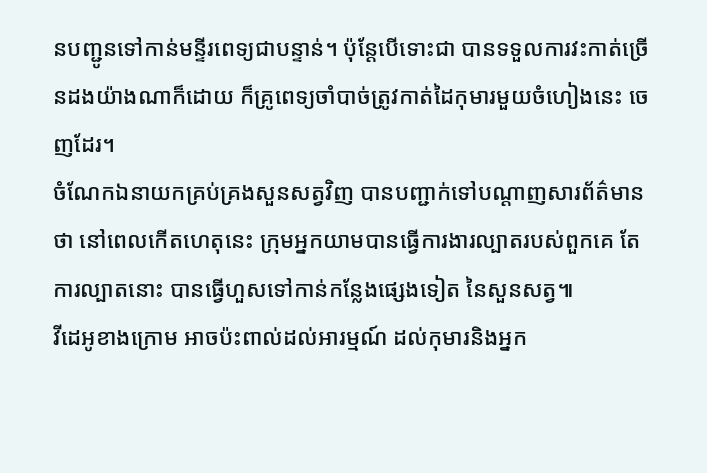នបញ្ជូនទៅកាន់មន្ទីរពេទ្យជាបន្ទាន់។ ប៉ុន្តែបើទោះជា បានទទួលការវះកាត់ច្រើនដងយ៉ាងណាក៏ដោយ ក៏គ្រូពេទ្យចាំបាច់ត្រូវកាត់ដៃកុមារមួយចំហៀងនេះ ចេញដែរ។
ចំណែកឯនាយកគ្រប់គ្រងសួនសត្វវិញ បានបញ្ជាក់ទៅបណ្ដាញសារព័ត៌មានថា នៅពេលកើតហេតុនេះ ក្រុមអ្នកយាមបានធ្វើការងារល្បាតរបស់ពួកគេ តែការល្បាតនោះ បានធ្វើហួសទៅកាន់កន្លែងផ្សេងទៀត នៃសួនសត្វ៕
វីដេអូខាងក្រោម អាចប៉ះពាល់ដល់អារម្មណ៍ ដល់កុមារនិងអ្នក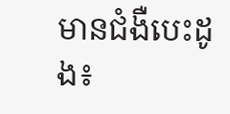មានជំងឺបេះដូង៖